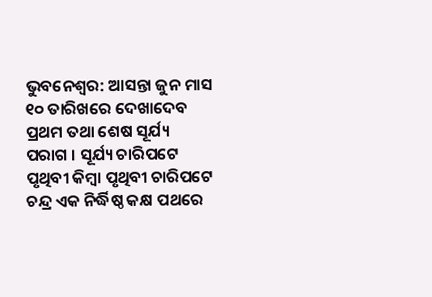ଭୁବନେଶ୍ୱର: ଆସନ୍ତା ଜୁନ ମାସ ୧୦ ତାରିଖରେ ଦେଖାଦେବ ପ୍ରଥମ ତଥା ଶେଷ ସୂର୍ଯ୍ୟ ପରାଗ । ସୂର୍ଯ୍ୟ ଚାରିପଟେ ପୃଥିବୀ କିମ୍ବା ପୃଥିବୀ ଚାରିପଟେ ଚନ୍ଦ୍ର ଏକ ନିର୍ଦ୍ଧିଷ୍ଠ କକ୍ଷ ପଥରେ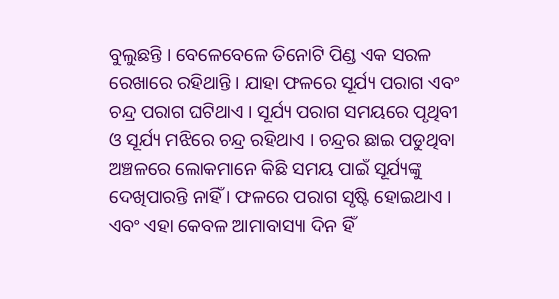ବୁଲୁଛନ୍ତି । ବେଳେବେଳେ ତିନୋଟି ପିଣ୍ଡ ଏକ ସରଳ ରେଖାରେ ରହିଥାନ୍ତି । ଯାହା ଫଳରେ ସୂର୍ଯ୍ୟ ପରାଗ ଏବଂ ଚନ୍ଦ୍ର ପରାଗ ଘଟିଥାଏ । ସୂର୍ଯ୍ୟ ପରାଗ ସମୟରେ ପୃଥିବୀ ଓ ସୂର୍ଯ୍ୟ ମଝିରେ ଚନ୍ଦ୍ର ରହିଥାଏ । ଚନ୍ଦ୍ରର ଛାଇ ପଡୁଥିବା ଅଞ୍ଚଳରେ ଲୋକମାନେ କିଛି ସମୟ ପାଇଁ ସୂର୍ଯ୍ୟଙ୍କୁ ଦେଖିପାରନ୍ତି ନାହିଁ । ଫଳରେ ପରାଗ ସୃଷ୍ଟି ହୋଇଥାଏ । ଏବଂ ଏହା କେବଳ ଆମାବାସ୍ୟା ଦିନ ହିଁ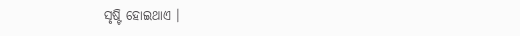ସୃଷ୍ଟି ହୋଇଥାଏ ।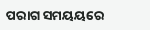ପରାଗ ସମୟୟରେ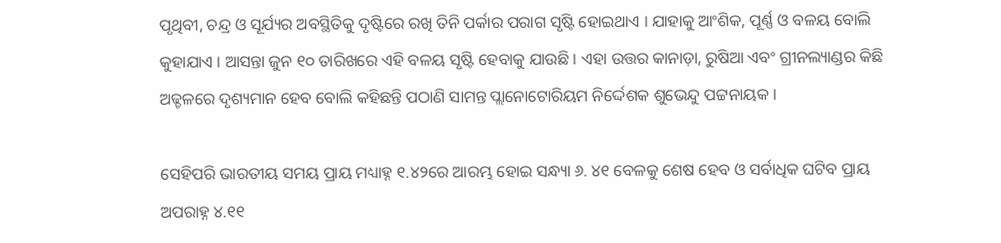ପୃଥିବୀ, ଚନ୍ଦ୍ର ଓ ସୂର୍ଯ୍ୟର ଅବସ୍ଥିତିକୁ ଦୃଷ୍ଟିରେ ରଖି ତିନି ପର୍କାର ପରାଗ ସୃଷ୍ଟି ହୋଇଥାଏ । ଯାହାକୁ ଆଂଶିକ, ପୂର୍ଣ୍ଣ ଓ ବଳୟ ବୋଲି କୁହାଯାଏ । ଆସନ୍ତା ଜୁନ ୧୦ ତାରିଖରେ ଏହି ବଳୟ ସୃଷ୍ଟି ହେବାକୁ ଯାଉଛି । ଏହା ଉତ୍ତର କାନାଡ଼ା, ରୁଷିଆ ଏବଂ ଗ୍ରୀନଲ୍ୟାଣ୍ଡର କିଛି ଅଢ୍ଚଳରେ ଦୃଶ୍ୟମାନ ହେବ ବୋଲି କହିଛନ୍ତି ପଠାଣି ସାମନ୍ତ ପ୍ଲାନୋଟୋରିୟମ ନିର୍ଦ୍ଦେଶକ ଶୁଭେନ୍ଦୁ ପଟ୍ଟନାୟକ ।

ସେହିପରି ଭାରତୀୟ ସମୟ ପ୍ରାୟ ମଧ୍ୟାହ୍ନ ୧.୪୨ରେ ଆରମ୍ଭ ହୋଇ ସନ୍ଧ୍ୟା ୬. ୪୧ ବେଳକୁ ଶେଷ ହେବ ଓ ସର୍ବାଧିକ ଘଟିବ ପ୍ରାୟ ଅପରାହ୍ନ ୪.୧୧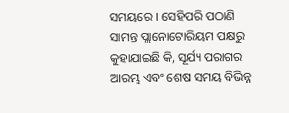ସମୟରେ । ସେହିପରି ପଠାଣି ସାମନ୍ତ ପ୍ଲାନୋଟୋରିୟମ ପକ୍ଷରୁ କୁହାଯାଇଛି କି, ସୂର୍ଯ୍ୟ ପରାଗର ଆରମ୍ଭ ଏବଂ ଶେଷ ସମୟ ବିଭିନ୍ନ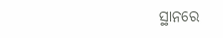ସ୍ଥାନରେ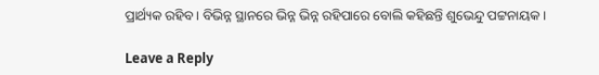ପ୍ରାର୍ଥ୍ୟକ ରହିବ । ବିଭିନ୍ନ ସ୍ଥାନରେ ଭିନ୍ନ ଭିନ୍ନ ରହିପାରେ ବୋଲି କହିଛନ୍ତି ଶୁଭେନ୍ଦୁ ପଟ୍ଟନାୟକ ।

Leave a Reply